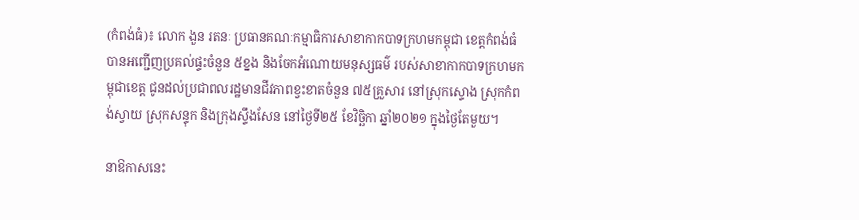(កំពង់ធំ)៖ លោក ងួន រតនៈ ប្រធានគណៈកម្មាធិការសាខាកាកបាទក្រហមកម្ពុជា ខេត្តកំពង់ធំ បានអញ្ជើញប្រគល់ផ្ទះចំនួន ៥ខ្នង និងចែកអំណោយមនុស្សធម៌ របស់សាខាកាកបាទក្រហមកម្ពុជាខេត្ត ជូនដល់ប្រជាពលរដ្ឋមានជីវភាពខ្វះខាតចំនួន ៧៥គ្រួសារ នៅស្រុកស្ទោង ស្រុកកំពង់ស្វាយ ស្រុកសន្ទុក និងក្រុងស្ទឹងសែន នៅថ្ងៃទី២៥ ខែវិច្ឆិកា ឆ្នាំ២០២១ ក្នុងថ្ងៃតែមួយ។

នាឱកាសនេះ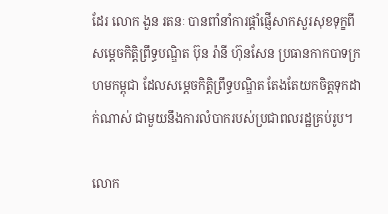ដែរ លោក ងួន រតនៈ បានពាំនាំការផ្តាំផ្ញើសាកសួរសុខទុក្ខពីសម្តេចកិត្តិព្រឹទ្ធបណ្ឌិត ប៊ុន រ៉ានី ហ៊ុនសែន ប្រធានកាកបាទក្រហមកម្ពុជា ដែលសម្ដេចកិត្តិព្រឹទ្ធបណ្ឌិត តែងតែយកចិត្តទុកដាក់ណាស់ ជាមួយនឹងការលំបាករបស់ប្រជាពលរដ្ឋគ្រប់រូប។

លោក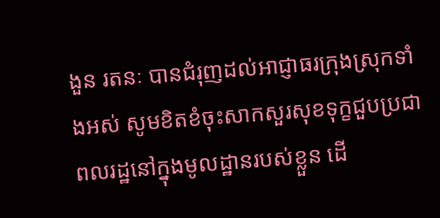ងួន រតនៈ បានជំរុញដល់អាជ្ញាធរក្រុងស្រុកទាំងអស់ សូមខិតខំចុះសាកសួរសុខទុក្ខជួបប្រជាពលរដ្ឋនៅក្នុងមូលដ្ឋានរបស់ខ្លួន ដើ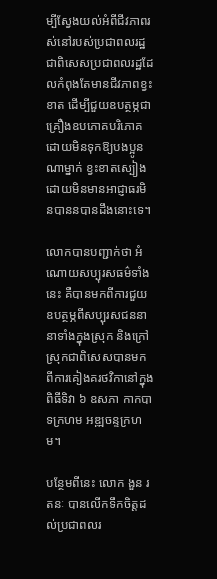ម្បីស្វែងយល់អំពីជីវភាពរស់នៅរបស់ប្រជាពលរដ្ឋ ជាពិសេសប្រជាពលរដ្ឋដែលកំពុងតែមានជីវភាពខ្វះខាត ដើម្បីជួយឧបត្ថម្ភជាគ្រឿងឧបភោគបរិភោគ ដោយមិនទុកឱ្យបងប្អូនណាម្នាក់ ខ្វះខាតស្បៀងដោយមិនមានអាជ្ញាធរមិនបាននបានដឹងនោះទេ។

លោកបានបញ្ជាក់ថា អំណោយសប្បុរសធម៌ទាំងនេះ គឺបានមកពីការជួយឧបត្ថម្ភពីសប្បុរសជននានាទាំងក្នុងស្រុក និងក្រៅស្រុកជាពិសេសបានមកពីការគៀងគរថវិកានៅក្នុងពិធីទិវា ៦ ឧសភា កាកបាទក្រហម អឌ្ឍចន្ទក្រហម។

បន្ថែមពីនេះ លោក ងួន រតនៈ បានលើកទឹកចិត្តដល់ប្រជាពលរ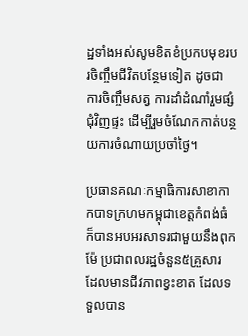ដ្ឋទាំងអស់សូមខិតខំប្រកបមុខរបរចិញ្ចឹមជីវិតបន្ថែមទៀត ដូចជា ការចិញ្ចឹមសត្វ ការដាំដំណាំរួមផ្សំជុំវិញផ្ទះ ដើម្បីរួមចំណែកកាត់បន្ថយការចំណាយប្រចាំថ្ងៃ។

ប្រធានគណៈកម្មាធិការសាខាកាកបាទក្រហមកម្ពុជាខេត្តកំពង់ធំ ក៏បានអបអរសាទរជាមួយនឹងពុកម៉ែ ប្រជាពលរដ្ឋចំនួន៥គ្រួសារ ដែលមានជីវភាពខ្វះខាត ដែលទទួលបាន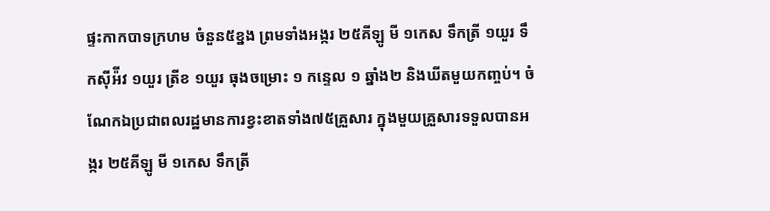ផ្ទះកាកបាទក្រហម ចំនួន៥ខ្នង ព្រមទាំងអង្ករ ២៥គីឡូ មី ១កេស ទឹកត្រី ១យួរ ទឹកស៊ីអ៉ីវ ១យួរ ត្រីខ ១យួរ ធុងចម្រោះ ១ កន្ទេល ១ ឆ្នាំង២ និងឃីតមួយកញ្ចប់។ ចំណែកឯប្រជាពលរដ្ឋមានការខ្វះខាតទាំង៧៥គ្រួសារ ក្នុងមួយគ្រួសារទទួលបានអង្ករ ២៥គីឡូ មី ១កេស ទឹកត្រី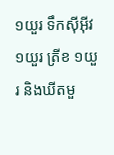១យួរ ទឹកស៊ីអ៊ីវ ១យួរ ត្រីខ ១យួរ និងឃីតមួ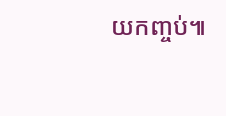យកញ្ចប់៕